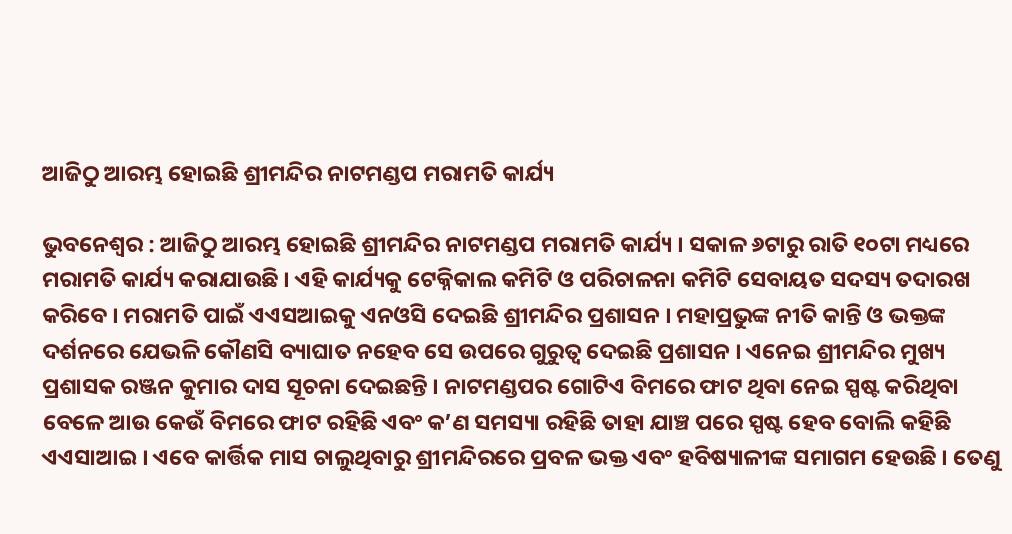ଆଜିଠୁ ଆରମ୍ଭ ହୋଇଛି ଶ୍ରୀମନ୍ଦିର ନାଟମଣ୍ଡପ ମରାମତି କାର୍ଯ୍ୟ

ଭୁବନେଶ୍ୱର : ଆଜିଠୁ ଆରମ୍ଭ ହୋଇଛି ଶ୍ରୀମନ୍ଦିର ନାଟମଣ୍ଡପ ମରାମତି କାର୍ଯ୍ୟ । ସକାଳ ୬ଟାରୁ ରାତି ୧୦ଟା ମଧ୍ୟରେ ମରାମତି କାର୍ଯ୍ୟ କରାଯାଉଛି । ଏହି କାର୍ଯ୍ୟକୁ ଟେକ୍ନିକାଲ କମିଟି ଓ ପରିଚାଳନା କମିଟି ସେବାୟତ ସଦସ୍ୟ ତଦାରଖ କରିବେ । ମରାମତି ପାଇଁ ଏଏସଆଇକୁ ଏନଓସି ଦେଇଛି ଶ୍ରୀମନ୍ଦିର ପ୍ରଶାସନ । ମହାପ୍ରଭୁଙ୍କ ନୀତି କାନ୍ତି ଓ ଭକ୍ତଙ୍କ ଦର୍ଶନରେ ଯେଭଳି କୌଣସି ବ୍ୟାଘାତ ନହେବ ସେ ଉପରେ ଗୁରୁତ୍ବ ଦେଇଛି ପ୍ରଶାସନ । ଏନେଇ ଶ୍ରୀମନ୍ଦିର ମୁଖ୍ୟ ପ୍ରଶାସକ ରଞ୍ଜନ କୁମାର ଦାସ ସୂଚନା ଦେଇଛନ୍ତି । ନାଟମଣ୍ଡପର ଗୋଟିଏ ବିମରେ ଫାଟ ଥିବା ନେଇ ସ୍ପଷ୍ଟ କରିଥିବା ବେଳେ ଆଉ କେଉଁ ବିମରେ ଫାଟ ରହିଛି ଏବଂ କ’ଣ ସମସ୍ୟା ରହିଛି ତାହା ଯାଞ୍ଚ ପରେ ସ୍ପଷ୍ଟ ହେବ ବୋଲି କହିଛି ଏଏସାଆଇ । ଏବେ କାର୍ତ୍ତିକ ମାସ ଚାଲୁଥିବାରୁ ଶ୍ରୀମନ୍ଦିରରେ ପ୍ରବଳ ଭକ୍ତ ଏବଂ ହବିଷ୍ୟାଳୀଙ୍କ ସମାଗମ ହେଉଛି । ତେଣୁ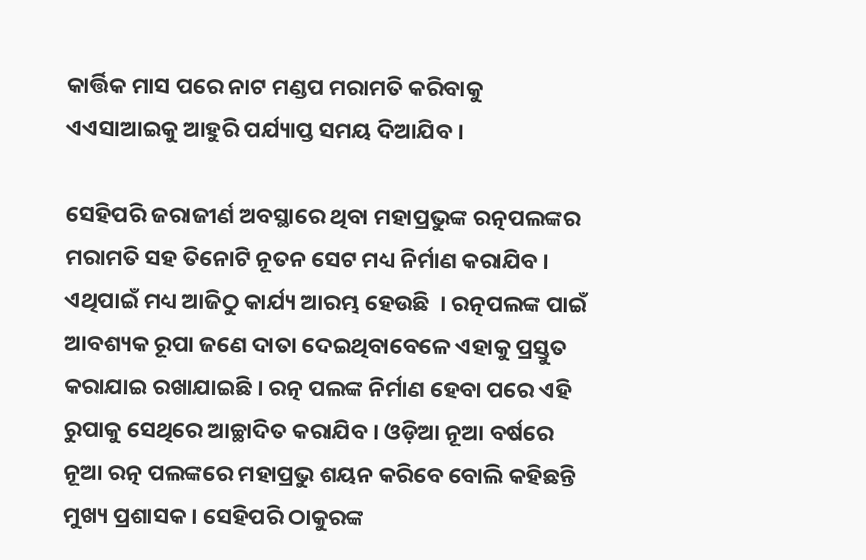କାର୍ତ୍ତିକ ମାସ ପରେ ନାଟ ମଣ୍ଡପ ମରାମତି କରିବାକୁ ଏଏସାଆଇକୁ ଆହୁରି ପର୍ଯ୍ୟାପ୍ତ ସମୟ ଦିଆଯିବ ।

ସେହିପରି ଜରାଜୀର୍ଣ ଅବସ୍ଥାରେ ଥିବା ମହାପ୍ରଭୁଙ୍କ ରତ୍ନପଲଙ୍କର ମରାମତି ସହ ତିନୋଟି ନୂତନ ସେଟ ମଧ୍ୟ ନିର୍ମାଣ କରାଯିବ । ଏଥିପାଇଁ ମଧ୍ୟ ଆଜିଠୁ କାର୍ଯ୍ୟ ଆରମ୍ଭ ହେଉଛି  । ରତ୍ନପଲଙ୍କ ପାଇଁ ଆବଶ୍ୟକ ରୂପା ଜଣେ ଦାତା ଦେଇଥିବାବେଳେ ଏହାକୁ ପ୍ରସ୍ତୁତ କରାଯାଇ ରଖାଯାଇଛି । ରତ୍ନ ପଲଙ୍କ ନିର୍ମାଣ ହେବା ପରେ ଏହି ରୁପାକୁ ସେଥିରେ ଆଚ୍ଛାଦିତ କରାଯିବ । ଓଡ଼ିଆ ନୂଆ ବର୍ଷରେ ନୂଆ ରତ୍ନ ପଲଙ୍କରେ ମହାପ୍ରଭୁ ଶୟନ କରିବେ ବୋଲି କହିଛନ୍ତି ମୁଖ୍ୟ ପ୍ରଶାସକ । ସେହିପରି ଠାକୁରଙ୍କ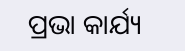ପ୍ରଭା କାର୍ଯ୍ୟ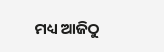ମଧ୍ୟ ଆଜିଠୁ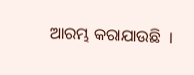ଆରମ୍ଭ କରାଯାଉଛି  ।